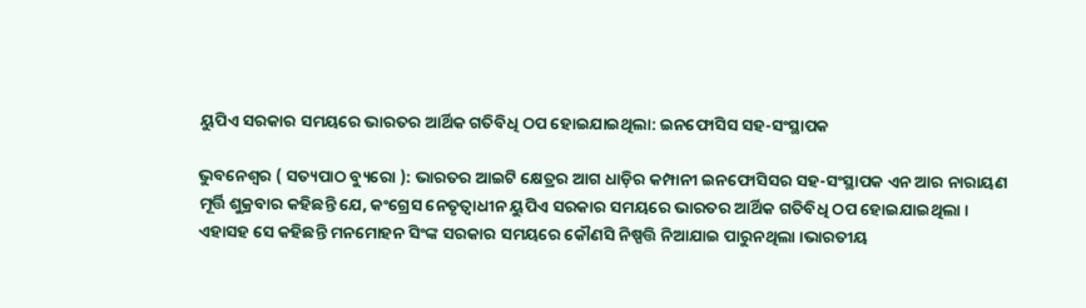ୟୁପିଏ ସରକାର ସମୟରେ ଭାରତର ଆର୍ଥିକ ଗତିବିଧି ଠପ ହୋଇଯାଇଥିଲା: ଇନଫୋସିସ ସହ-ସଂସ୍ଥାପକ

ଭୁବନେଶ୍ୱର ( ସତ୍ୟପାଠ ବ୍ୟୁରୋ ): ଭାରତର ଆଇଟି କ୍ଷେତ୍ରର ଆଗ ଧାଡ଼ିର କମ୍ପାନୀ ଇନଫୋସିସର ସହ-ସଂସ୍ଥାପକ ଏନ ଆର ନାରାୟଣ ମୂର୍ତ୍ତି ଶୁକ୍ରବାର କହିଛନ୍ତି ଯେ, କଂଗ୍ରେସ ନେତୃତ୍ଵାଧୀନ ୟୁପିଏ ସରକାର ସମୟରେ ଭାରତର ଆର୍ଥିକ ଗତିବିଧି ଠପ ହୋଇଯାଇଥିଲା । ଏହାସହ ସେ କହିଛନ୍ତି ମନମୋହନ ସିଂଙ୍କ ସରକାର ସମୟରେ କୌଣସି ନିଷ୍ପତ୍ତି ନିଆଯାଇ ପାରୁନଥିଲା ।ଭାରତୀୟ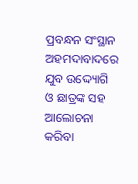ପ୍ରବନ୍ଧନ ସଂସ୍ଥାନ ଅହମଦାବାଦରେ ଯୁବ ଉଦ୍ଦ୍ୟୋଗି ଓ ଛାତ୍ରଙ୍କ ସହ ଆଲୋଚନା କରିବା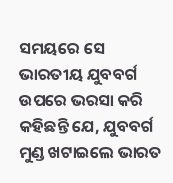ସମୟରେ ସେ ଭାରତୀୟ ଯୁବବର୍ଗ ଉପରେ ଭରସା କରି କହିଛନ୍ତି ଯେ, ଯୁବବର୍ଗ ମୁଣ୍ଡ ଖଟାଇଲେ ଭାରତ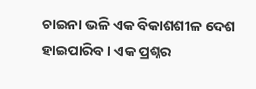ଚାଇନା ଭଳି ଏକ ବିକାଶଶୀଳ ଦେଶ ହାଇପାରିବ । ଏକ ପ୍ରଶ୍ନର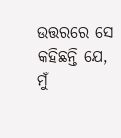ଉତ୍ତରରେ ସେ କହିଛନ୍ତି ଯେ, ମୁଁ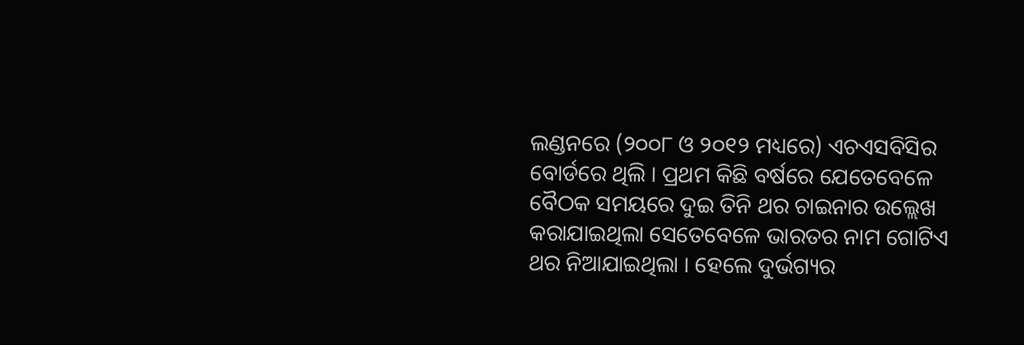ଲଣ୍ଡନରେ (୨୦୦୮ ଓ ୨୦୧୨ ମଧ୍ୟରେ) ଏଚଏସବିସିର ବୋର୍ଡରେ ଥିଲି । ପ୍ରଥମ କିଛି ବର୍ଷରେ ଯେତେବେଳେ ବୈଠକ ସମୟରେ ଦୁଇ ତିନି ଥର ଚାଇନାର ଉଲ୍ଲେଖ କରାଯାଇଥିଲା ସେତେବେଳେ ଭାରତର ନାମ ଗୋଟିଏ ଥର ନିଆଯାଇଥିଲା । ହେଲେ ଦୁର୍ଭଗ୍ୟର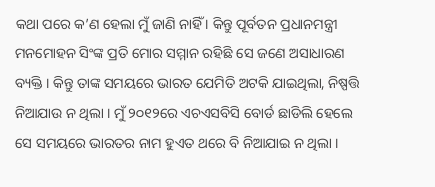କଥା ପରେ କ’ଣ ହେଲା ମୁଁ ଜାଣି ନାହିଁ । କିନ୍ତୁ ପୂର୍ବତନ ପ୍ରଧାନମନ୍ତ୍ରୀ ମନମୋହନ ସିଂଙ୍କ ପ୍ରତି ମୋର ସମ୍ମାନ ରହିଛି ସେ ଜଣେ ଅସାଧାରଣ ବ୍ୟକ୍ତି । କିନ୍ତୁ ତାଙ୍କ ସମୟରେ ଭାରତ ଯେମିତି ଅଟକି ଯାଇଥିଲା, ନିଷ୍ପତ୍ତି ନିଆଯାଉ ନ ଥିଲା । ମୁଁ ୨୦୧୨ରେ ଏଚଏସବିସି ବୋର୍ଡ ଛାଡିଲି ହେଲେ ସେ ସମୟରେ ଭାରତର ନାମ ହୁଏତ ଥରେ ବି ନିଆଯାଇ ନ ଥିଲା ।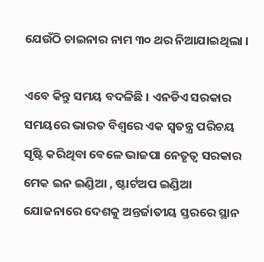ଯେଉଁଠି ଚାଇନାର ନାମ ୩୦ ଥର ନିଆଯାଇଥିଲା ।

ଏବେ କିନ୍ତୁ ସମୟ ବଦଳିଛି । ଏନଡିଏ ସରକାର ସମୟରେ ଭାରତ ବିଶ୍ୱରେ ଏକ ସ୍ୱତନ୍ତ୍ର ପରିଚୟ ସୃଷ୍ଟି କରିଥିବା ବେଳେ ଭାଜପା ନେତୃତ୍ୱ ସରକାର ମେକ ଇନ ଇଣ୍ଡିଆ , ଷ୍ଟାର୍ଟଅପ ଇଣ୍ଡିଆ ଯୋଜନାରେ ଦେଶକୁ ଅନ୍ତର୍ଜାତୀୟ ସ୍ତରରେ ସ୍ଥାନ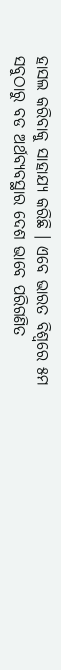ହାସଲ କରିବାକୁ ସାହାଯ୍ୟ କରିଛି । ଏବେ ଭାରତ ବିଶ୍ୱରେ ୫ମ ସବୁଠାରୁ ବଡ ଅର୍ଥବ୍ୟବସ୍ଥାର ଦେଶ ଭାବେ ପରିଗଣିତ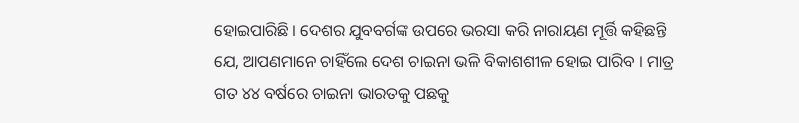ହୋଇପାରିଛି । ଦେଶର ଯୁବବର୍ଗଙ୍କ ଉପରେ ଭରସା କରି ନାରାୟଣ ମୂର୍ତ୍ତି କହିଛନ୍ତି ଯେ, ଆପଣମାନେ ଚାହିଁଲେ ଦେଶ ଚାଇନା ଭଳି ବିକାଶଶୀଳ ହୋଇ ପାରିବ । ମାତ୍ର ଗତ ୪୪ ବର୍ଷରେ ଚାଇନା ଭାରତକୁ ପଛକୁ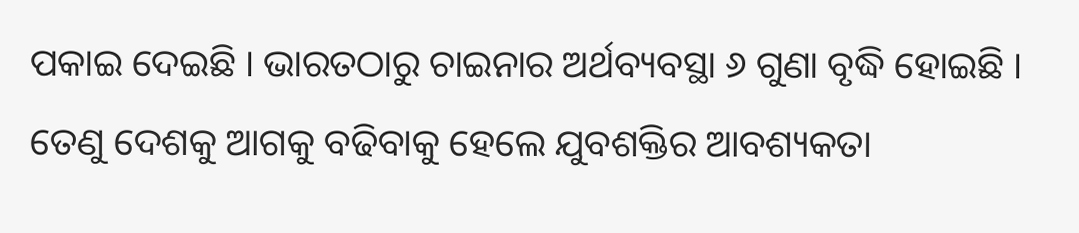ପକାଇ ଦେଇଛି । ଭାରତଠାରୁ ଚାଇନାର ଅର୍ଥବ୍ୟବସ୍ଥା ୬ ଗୁଣା ବୃଦ୍ଧି ହୋଇଛି । ତେଣୁ ଦେଶକୁ ଆଗକୁ ବଢିବାକୁ ହେଲେ ଯୁବଶକ୍ତିର ଆବଶ୍ୟକତା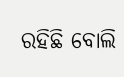ରହିଛି ବୋଲି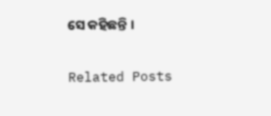ସେ କହିଛନ୍ତି ।

Related Posts